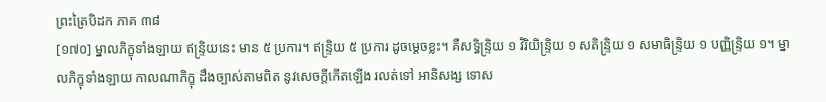ព្រះត្រៃបិដក ភាគ ៣៨
[១៧០] ម្នាលភិក្ខុទាំងឡាយ ឥន្ទ្រិយនេះ មាន ៥ ប្រការ។ ឥន្ទ្រិយ ៥ ប្រការ ដូចម្តេចខ្លះ។ គឺសទ្ធិន្ទ្រិយ ១ វិរិយិន្ទ្រិយ ១ សតិន្ទ្រិយ ១ សមាធិន្ទ្រិយ ១ បញ្ញិន្ទ្រិយ ១។ ម្នាលភិក្ខុទាំងឡាយ កាលណាភិក្ខុ ដឹងច្បាស់តាមពិត នូវសេចក្តីកើតឡើង រលត់ទៅ អានិសង្ស ទោស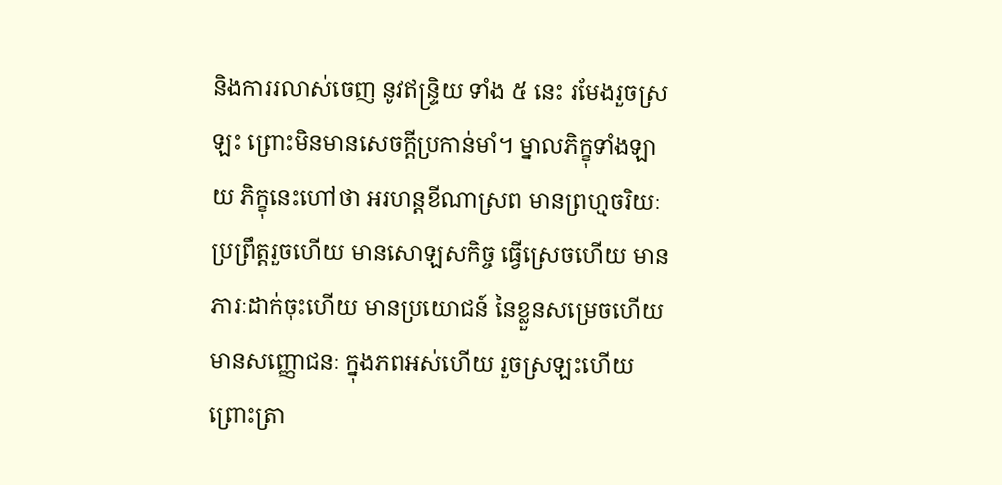និងការរលាស់ចេញ នូវឥន្ទ្រិយ ទាំង ៥ នេះ រមែងរួចស្រឡះ ព្រោះមិនមានសេចក្តីប្រកាន់មាំ។ ម្នាលភិក្ខុទាំងឡាយ ភិក្ខុនេះហៅថា អរហន្តខីណាស្រព មានព្រហ្មចរិយៈ ប្រព្រឹត្តរួចហើយ មានសោឡសកិច្ច ធ្វើស្រេចហើយ មានភារៈដាក់ចុះហើយ មានប្រយោជន៍ នៃខ្លួនសម្រេចហើយ មានសញ្ញោជនៈ ក្នុងភពអស់ហើយ រួចស្រឡះហើយ ព្រោះត្រា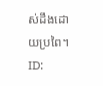ស់ដឹងដោយប្រពៃ។
ID: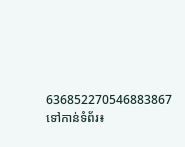636852270546883867
ទៅកាន់ទំព័រ៖